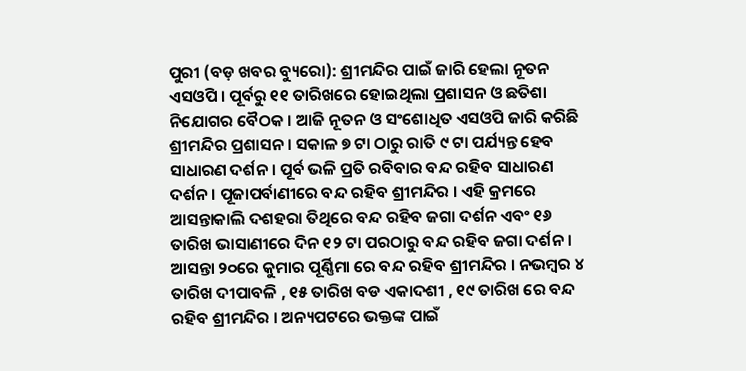ପୁରୀ (ବଡ଼ ଖବର ବ୍ୟୁରୋ): ଶ୍ରୀମନ୍ଦିର ପାଇଁ ଜାରି ହେଲା ନୂତନ ଏସଓପି । ପୂର୍ବରୁ ୧୧ ତାରିଖରେ ହୋଇଥିଲା ପ୍ରଶାସନ ଓ ଛତିଶା ନିଯୋଗର ବୈଠକ । ଆଜି ନୂତନ ଓ ସଂଶୋଧିତ ଏସଓପି ଜାରି କରିଛି ଶ୍ରୀମନ୍ଦିର ପ୍ରଶାସନ । ସକାଳ ୭ ଟା ଠାରୁ ରାତି ୯ ଟା ପର୍ଯ୍ୟନ୍ତ ହେବ ସାଧାରଣ ଦର୍ଶନ । ପୂର୍ବ ଭଳି ପ୍ରତି ରବିବାର ବନ୍ଦ ରହିବ ସାଧାରଣ ଦର୍ଶନ । ପୂଜାପର୍ବାଣୀରେ ବନ୍ଦ ରହିବ ଶ୍ରୀମନ୍ଦିର । ଏହି କ୍ରମରେ ଆସନ୍ତାକାଲି ଦଶହରା ତିଥିରେ ବନ୍ଦ ରହିବ ଜଗା ଦର୍ଶନ ଏବଂ ୧୬ ତାରିଖ ଭାସାଣୀରେ ଦିନ ୧୨ ଟା ପରଠାରୁ ବନ୍ଦ ରହିବ ଜଗା ଦର୍ଶନ ।
ଆସନ୍ତା ୨୦ରେ କୁମାର ପୂର୍ଣ୍ଣିମା ରେ ବନ୍ଦ ରହିବ ଶ୍ରୀମନ୍ଦିର । ନଭମ୍ବର ୪ ତାରିଖ ଦୀପାବଳି , ୧୫ ତାରିଖ ବଡ ଏକାଦଶୀ , ୧୯ ତାରିଖ ରେ ବନ୍ଦ ରହିବ ଶ୍ରୀମନ୍ଦିର । ଅନ୍ୟପଟରେ ଭକ୍ତଙ୍କ ପାଇଁ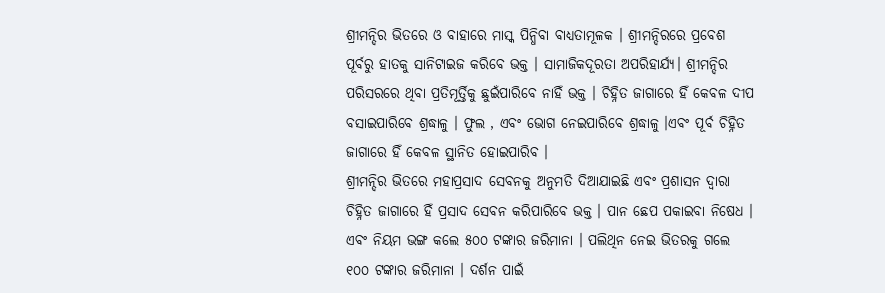ଶ୍ରୀମନ୍ଦିର ଭିତରେ ଓ ବାହାରେ ମାସ୍କ ପିନ୍ଧିବା ବାଧ୍ୟତାମୂଳକ । ଶ୍ରୀମନ୍ଦିରରେ ପ୍ରବେଶ ପୂର୍ବରୁ ହାତକୁ ସାନିଟାଇଜ କରିବେ ଭକ୍ତ । ସାମାଜିକଦୂରତା ଅପରିହାର୍ଯ୍ୟ। ଶ୍ରୀମନ୍ଦିର ପରିସରରେ ଥିବା ପ୍ରତିମୂର୍ତ୍ତିକୁ ଛୁଇଁପାରିବେ ନାହିଁ ଭକ୍ତ । ଚିହ୍ନିତ ଜାଗାରେ ହିଁ କେବଳ ଦୀପ ବସାଇପାରିବେ ଶ୍ରଦ୍ଧାଳୁ । ଫୁଲ , ଏବଂ ଭୋଗ ନେଇପାରିବେ ଶ୍ରଦ୍ଧାଳୁ ।ଏବଂ ପୂର୍ବ ଚିହ୍ନିତ ଜାଗାରେ ହିଁ କେବଳ ସ୍ଥାନିତ ହୋଇପାରିବ ।
ଶ୍ରୀମନ୍ଦିର ଭିତରେ ମହାପ୍ରସାଦ ସେବନକୁ ଅନୁମତି ଦିଆଯାଇଛି ଏବଂ ପ୍ରଶାସନ ଦ୍ୱାରା ଚିହ୍ନିତ ଜାଗାରେ ହିଁ ପ୍ରସାଦ ସେବନ କରିପାରିବେ ଭକ୍ତ । ପାନ ଛେପ ପକାଇବା ନିଷେଧ । ଏବଂ ନିୟମ ଭଙ୍ଗ କଲେ ୫୦୦ ଟଙ୍କାର ଜରିମାନା । ପଲିଥିନ ନେଇ ଭିତରକୁ ଗଲେ ୧୦୦ ଟଙ୍କାର ଜରିମାନା । ଦର୍ଶନ ପାଇଁ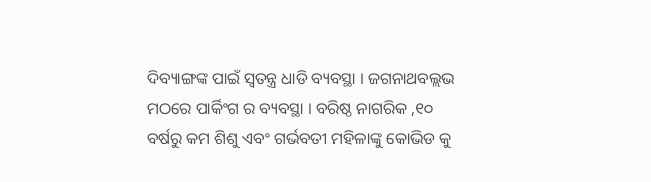ଦିବ୍ୟାଙ୍ଗଙ୍କ ପାଇଁ ସ୍ୱତନ୍ତ୍ର ଧାଡି ବ୍ୟବସ୍ଥା । ଜଗନାଥବଲ୍ଲଭ ମଠରେ ପାର୍କିଂଗ ର ବ୍ୟବସ୍ଥା । ବରିଷ୍ଠ ନାଗରିକ ,୧୦ ବର୍ଷରୁ କମ ଶିଶୁ ଏବଂ ଗର୍ଭବତୀ ମହିଳାଙ୍କୁ କୋଭିଡ କୁ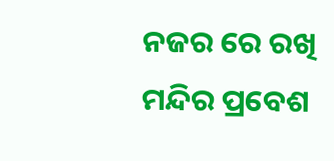ନଜର ରେ ରଖି ମନ୍ଦିର ପ୍ରବେଶ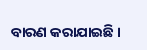ବାରଣ କରାଯାଇଛି ।